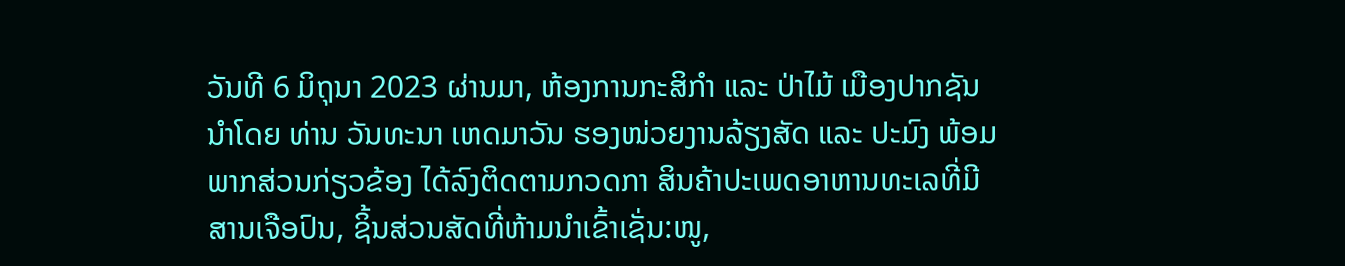ວັນທີ 6 ມິຖຸນາ 2023 ຜ່ານມາ, ຫ້ອງການກະສິກຳ ແລະ ປ່າໄມ້ ເມືອງປາກຊັນ ນຳໂດຍ ທ່ານ ວັນທະນາ ເຫດມາວັນ ຮອງໜ່ວຍງານລ້ຽງສັດ ແລະ ປະມົງ ພ້ອມພາກສ່ວນກ່ຽວຂ້ອງ ໄດ້ລົງຕິດຕາມກວດກາ ສິນຄ້າປະເພດອາຫານທະເລທີ່ມີສານເຈືອປົນ, ຊິ້ນສ່ວນສັດທີ່ຫ້າມນຳເຂົ້າເຊັ່ນ:ໜູ,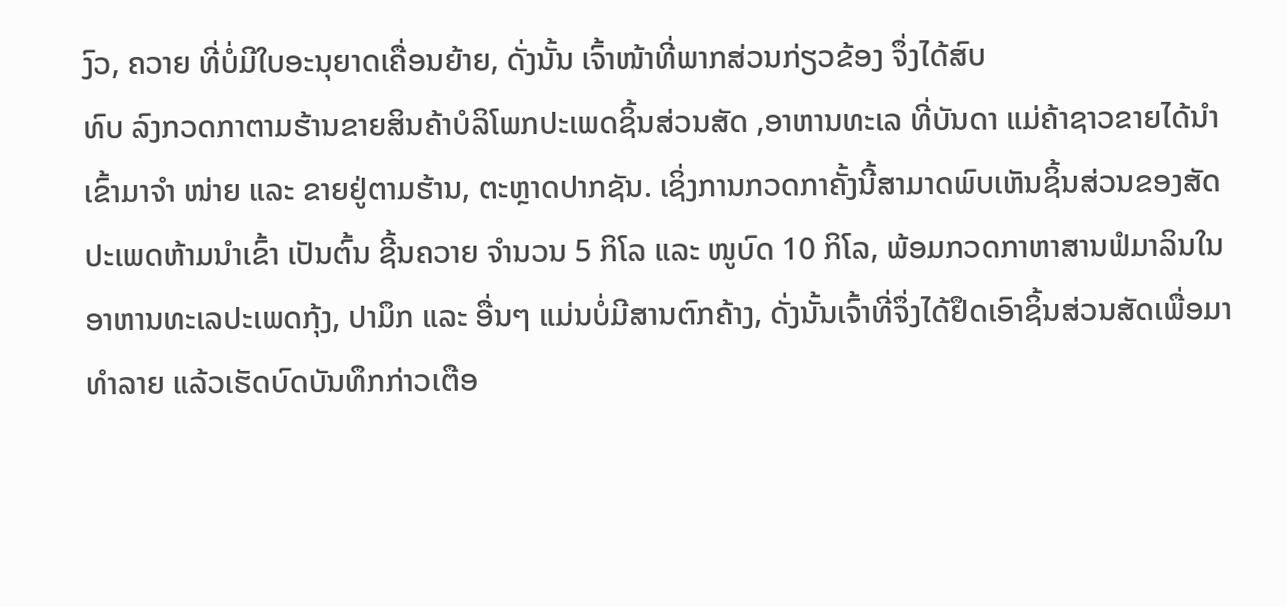ງົວ, ຄວາຍ ທີ່ບໍ່ມີໃບອະນຸຍາດເຄື່ອນຍ້າຍ, ດັ່ງນັ້ນ ເຈົ້າໜ້າທີ່ພາກສ່ວນກ່ຽວຂ້ອງ ຈຶ່ງໄດ້ສົບ
ທົບ ລົງກວດກາຕາມຮ້ານຂາຍສິນຄ້າບໍລິໂພກປະເພດຊິ້ນສ່ວນສັດ ,ອາຫານທະເລ ທີ່ບັນດາ ແມ່ຄ້າຊາວຂາຍໄດ້ນຳ ເຂົ້າມາຈຳ ໜ່າຍ ແລະ ຂາຍຢູ່ຕາມຮ້ານ, ຕະຫຼາດປາກຊັນ. ເຊິ່ງການກວດກາຄັ້ງນີ້ສາມາດພົບເຫັນຊິ້ນສ່ວນຂອງສັດປະເພດຫ້າມນຳເຂົ້າ ເປັນຕົ້ນ ຊີ້ນຄວາຍ ຈຳນວນ 5 ກິໂລ ແລະ ໜູບົດ 10 ກິໂລ, ພ້ອມກວດກາຫາສານຟໍມາລິນໃນອາຫານທະເລປະເພດກຸ້ງ, ປາມຶກ ແລະ ອື່ນໆ ແມ່ນບໍ່ມີສານຕົກຄ້າງ, ດັ່ງນັ້ນເຈົ້າທີ່ຈຶ່ງໄດ້ຢຶດເອົາຊິ້ນສ່ວນສັດເພື່ອມາທຳລາຍ ແລ້ວເຮັດບົດບັນທຶກກ່າວເຕືອ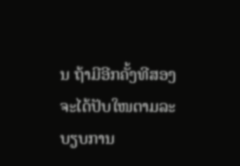ນ ຖ້າມີອີກຄັ້ງທີສອງ ຈະໄດ້ປັບໃໜຕາມລະບຽບການ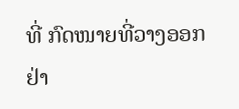ທີ່ ກົດໜາຍທີ່ວາງອອກຢ່າ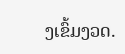ງເຂົ້ມງວດ.